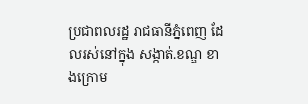ប្រជាពលរដ្ឋ រាជធានីភ្នំពេញ ដែលរស់នៅក្នុង សង្កាត់.ខណ្ឌ ខាងក្រោម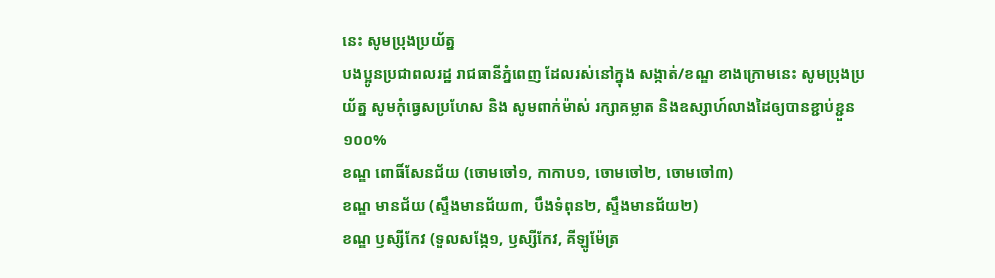នេះ សូមប្រុងប្រយ័ត្ន
បងប្អូនប្រជាពលរដ្ឋ រាជធានីភ្នំពេញ ដែលរស់នៅក្នុង សង្កាត់/ខណ្ឌ ខាងក្រោមនេះ សូមប្រុងប្រយ័ត្ន សូមកុំធ្វេសប្រហែស និង សូមពាក់ម៉ាស់ រក្សាគម្លាត និងឧស្សាហ៍លាងដៃឲ្យបានខ្ជាប់ខ្ជួន ១០០%
ខណ្ឌ ពោធិ៍សែនជ័យ (ចោមចៅ១, កាកាប១, ចោមចៅ២, ចោមចៅ៣)
ខណ្ឌ មានជ័យ (ស្ទឹងមានជ័យ៣, បឹងទំពុន២, ស្ទឹងមានជ័យ២)
ខណ្ឌ ឫស្សីកែវ (ទួលសង្កែ១, ឫស្សីកែវ, គីឡូម៉ែត្រ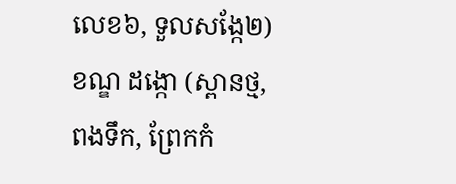លេខ៦, ទួលសង្កែ២)
ខណ្ឌ ដង្កោ (ស្ពានថ្ម, ពងទឹក, ព្រែកកំ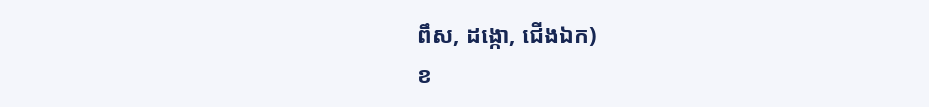ពឹស, ដង្កោ, ជើងឯក)
ខ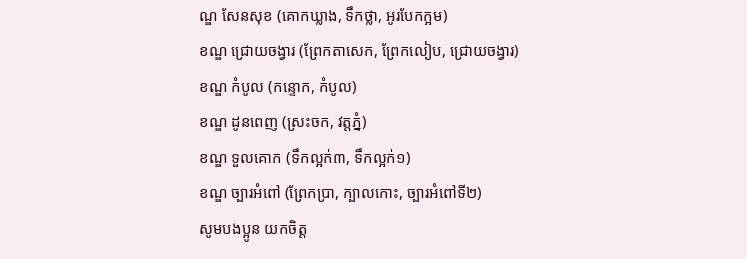ណ្ឌ សែនសុខ (គោកឃ្លាង, ទឹកថ្លា, អូរបែកក្អម)
ខណ្ឌ ជ្រោយចង្វារ (ព្រែកតាសេក, ព្រែកលៀប, ជ្រោយចង្វារ)
ខណ្ឌ កំបូល (កន្ទោក, កំបូល)
ខណ្ឌ ដូនពេញ (ស្រះចក, វត្តភ្នំ)
ខណ្ឌ ទួលគោក (ទឹកល្អក់៣, ទឹកល្អក់១)
ខណ្ឌ ច្បារអំពៅ (ព្រែកប្រា, ក្បាលកោះ, ច្បារអំពៅទី២)
សូមបងប្អូន យកចិត្ត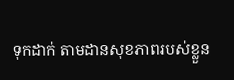ទុកដាក់ តាមដានសុខភាពរបស់ខ្លួន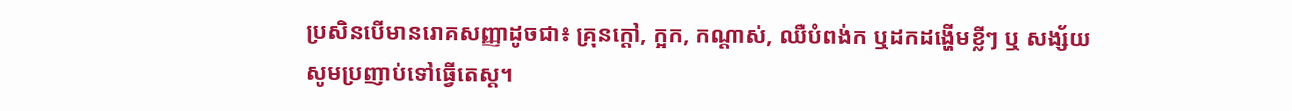ប្រសិនបើមានរោគសញ្ញាដូចជា៖ គ្រុនក្ដៅ, ក្អក, កណ្ដាស់, ឈឺបំពង់ក ឬដកដង្ហើមខ្លីៗ ឬ សង្ស័យ សូមប្រញាប់ទៅធ្វើតេស្ដ។